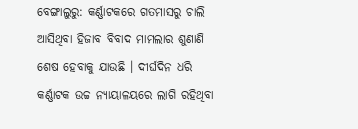ବେଙ୍ଗାଲୁରୁ: କର୍ଣ୍ଣାଟକରେ ଗତମାସରୁ ଚାଲି ଆସିଥିବା ହିଜାବ ବିବାଦ ମାମଲାର ଶୁଣାଣି ଶେଷ ହେବାକୁ ଯାଉଛି । ଦୀର୍ଘଦିନ ଧରି କର୍ଣ୍ଣାଟକ ଉଚ୍ଚ ନ୍ୟାୟାଳୟରେ ଲାଗି ରହିଥିବା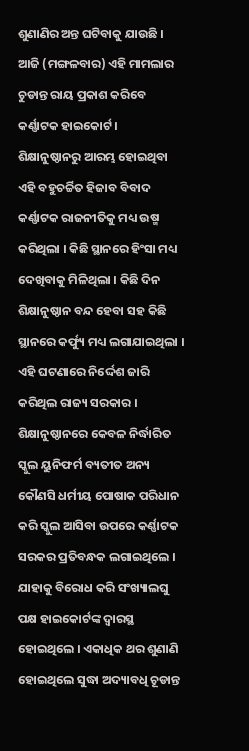ଶୁଣାଣିର ଅନ୍ତ ଘଟିବାକୁ ଯାଉଛି । ଆଜି (ମଙ୍ଗଳବାର) ଏହି ମାମଲାର ଚୁଡାନ୍ତ ରାୟ ପ୍ରକାଶ କରିବେ କର୍ଣ୍ଣାଟକ ହାଇକୋର୍ଟ ।
ଶିକ୍ଷାନୁଷ୍ଠାନରୁ ଆରମ୍ଭ ହୋଇଥିବା ଏହି ବହୁଚର୍ଚ୍ଚିତ ହିଜାବ ବିବାଦ କର୍ଣ୍ଣାଟକ ରାଜନୀତିକୁ ମଧ୍ୟ ଉଷ୍ମ କରିଥିଲା । କିଛି ସ୍ଥାନରେ ହିଂସା ମଧ୍ୟ ଦେଖିବାକୁ ମିଳିଥିଲା । କିଛି ଦିନ ଶିକ୍ଷାନୁଷ୍ଠାନ ବନ୍ଦ ହେବା ସହ କିଛି ସ୍ଥାନରେ କର୍ଫ୍ୟୁ ମଧ୍ୟ ଲଗାଯାଇଥିଲା । ଏହି ଘଟଣାରେ ନିର୍ଦ୍ଦେଶ ଜାରି କରିଥିଲ ରାଜ୍ୟ ସରକାର । ଶିକ୍ଷାନୁଷ୍ଠାନରେ କେବଳ ନିର୍ଦ୍ଧାରିତ ସ୍କୁଲ ୟୁନିଫର୍ମ ବ୍ୟତୀତ ଅନ୍ୟ କୌଣସି ଧର୍ମୀୟ ପୋଷାକ ପରିଧାନ କରି ସ୍କୁଲ ଆସିବା ଉପରେ କର୍ଣ୍ଣାଟକ ସରକର ପ୍ରତିବନ୍ଧକ ଲଗାଇଥିଲେ ।
ଯାହାକୁ ବିରୋଧ କରି ସଂଖ୍ୟାଲଘୁ ପକ୍ଷ ହାଇକୋର୍ଟଙ୍କ ଦ୍ବାରସ୍ଥ ହୋଇଥିଲେ । ଏକାଧିକ ଥର ଶୁଣାଣି ହୋଇଥିଲେ ସୁଦ୍ଧା ଅଦ୍ୟାବଧି ଚୂଡାନ୍ତ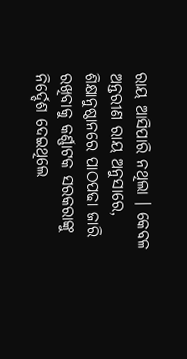ରାୟ ଆସିପାରି ନଥିଲା । କେବଳ ଅନ୍ତରୀଣ ରାୟ ଅନୁସାରେ, ଶିକ୍ଷାନୁଷ୍ଠାନରେ ପାଠପଢା ଜାରି ରଖିବାକୁ କର୍ଣ୍ଣାଟକ ସରକରାଙ୍କୁ ନିର୍ଦ୍ଦେଶ ଦେଇଥିଲେ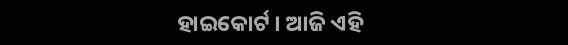ହାଇକୋର୍ଟ । ଆଜି ଏହି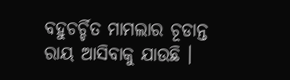ବହୁଚର୍ଚ୍ଚିତ ମାମଲାର ଚୂଡାନ୍ତ ରାୟ ଆସିବାକୁ ଯାଉଛି ।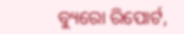ବ୍ୟୁରୋ ରିପୋର୍ଟ,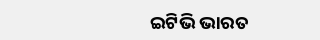ଇଟିଭି ଭାରତ